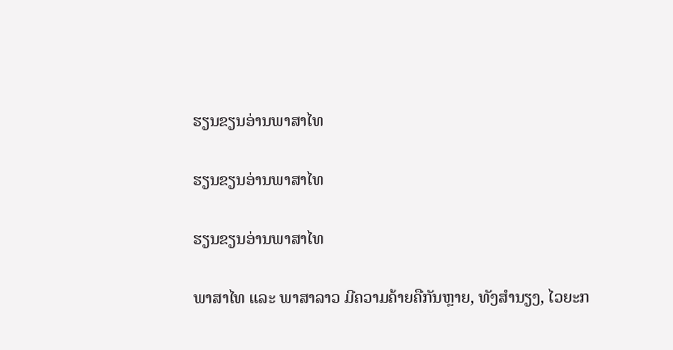ຮຽນຂຽນອ່ານພາສາໄທ

ຮຽນຂຽນອ່ານພາສາໄທ

ຮຽນຂຽນອ່ານພາສາໄທ

ພາສາໄທ ແລະ ພາສາລາວ ມີຄວາມຄ້າຍຄືກັນຫຼາຍ, ທັງສຳນຽງ, ໄວຍະກ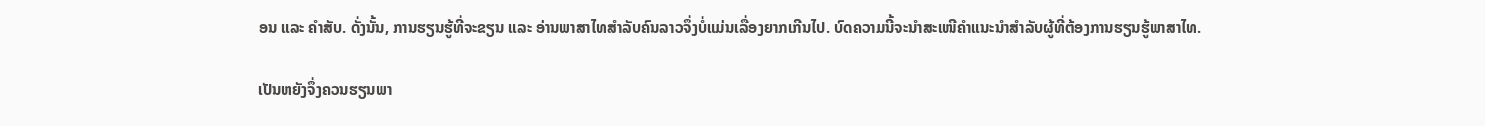ອນ ແລະ ຄຳສັບ. ດັ່ງນັ້ນ, ການຮຽນຮູ້ທີ່ຈະຂຽນ ແລະ ອ່ານພາສາໄທສຳລັບຄົນລາວຈຶ່ງບໍ່ແມ່ນເລື່ອງຍາກເກີນໄປ. ບົດຄວາມນີ້ຈະນຳສະເໜີຄຳແນະນຳສຳລັບຜູ້ທີ່ຕ້ອງການຮຽນຮູ້ພາສາໄທ.

ເປັນຫຍັງຈຶ່ງຄວນຮຽນພາ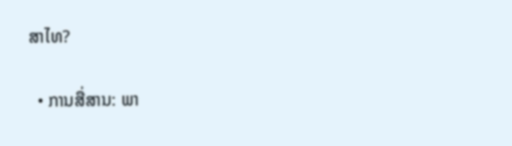ສາໄທ?

  • ການສື່ສານ: ພາ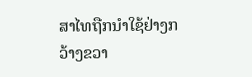ສາໄທຖືກນຳໃຊ້ຢ່າງກວ້າງຂວາ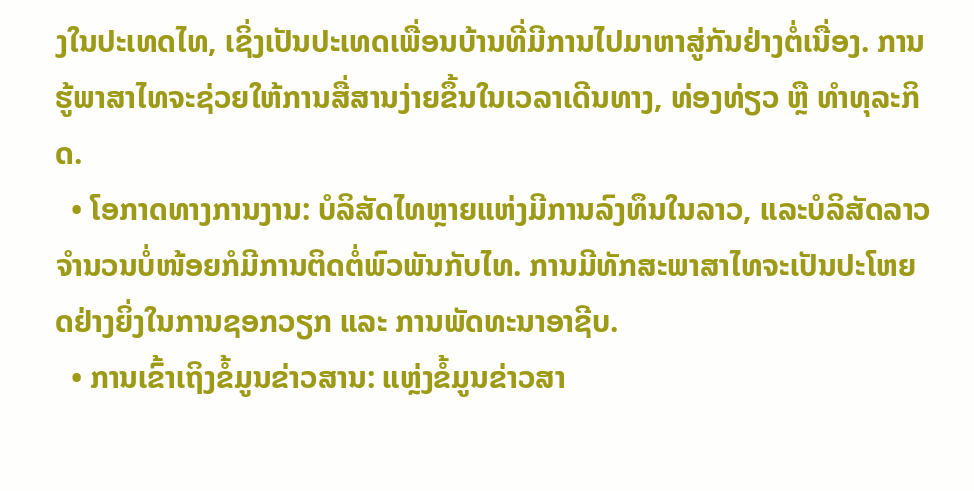ງໃນປະເທດໄທ, ເຊິ່ງເປັນປະເທດເພື່ອນບ້ານທີ່ມີການໄປມາຫາສູ່ກັນຢ່າງຕໍ່ເນື່ອງ. ການຮູ້ພາສາໄທຈະຊ່ວຍໃຫ້ການສື່ສານງ່າຍຂຶ້ນໃນເວລາເດີນທາງ, ທ່ອງທ່ຽວ ຫຼື ທຳທຸລະກິດ.
  • ໂອກາດທາງການງານ: ບໍລິສັດໄທຫຼາຍແຫ່ງມີການລົງທຶນໃນລາວ, ແລະບໍລິສັດລາວຈຳນວນບໍ່ໜ້ອຍກໍມີການຕິດຕໍ່ພົວພັນກັບໄທ. ການມີທັກສະພາສາໄທຈະເປັນປະໂຫຍດຢ່າງຍິ່ງໃນການຊອກວຽກ ແລະ ການພັດທະນາອາຊີບ.
  • ການເຂົ້າເຖິງຂໍ້ມູນຂ່າວສານ: ແຫຼ່ງຂໍ້ມູນຂ່າວສາ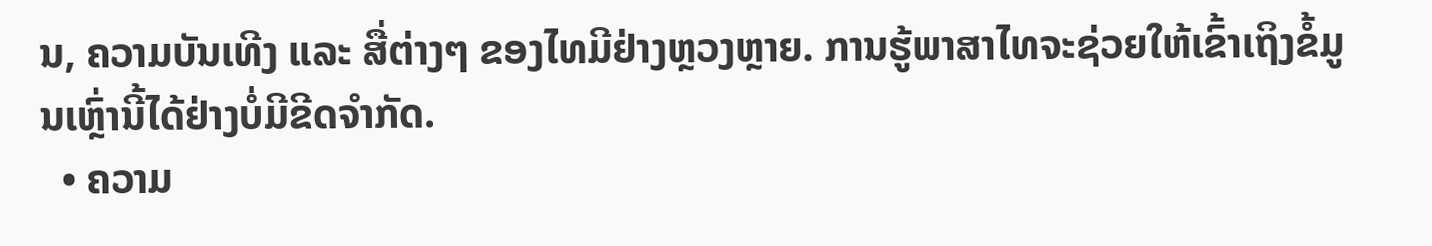ນ, ຄວາມບັນເທີງ ແລະ ສື່ຕ່າງໆ ຂອງໄທມີຢ່າງຫຼວງຫຼາຍ. ການຮູ້ພາສາໄທຈະຊ່ວຍໃຫ້ເຂົ້າເຖິງຂໍ້ມູນເຫຼົ່ານີ້ໄດ້ຢ່າງບໍ່ມີຂີດຈຳກັດ.
  • ຄວາມ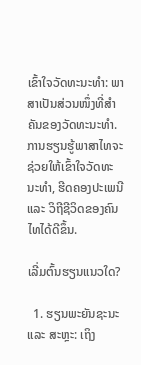ເຂົ້າໃຈວັດທະນະທຳ: ພາສາເປັນສ່ວນໜຶ່ງທີ່ສຳຄັນຂອງວັດທະນະທຳ. ການຮຽນຮູ້ພາສາໄທຈະຊ່ວຍໃຫ້ເຂົ້າໃຈວັດທະນະທຳ, ຮີດຄອງປະເພນີ ແລະ ວິຖີຊີວິດຂອງຄົນໄທໄດ້ດີຂຶ້ນ.

ເລີ່ມຕົ້ນຮຽນແນວໃດ?

  1. ຮຽນພະຍັນຊະນະ ແລະ ສະຫຼະ: ເຖິງ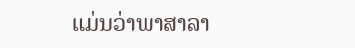ແມ່ນວ່າພາສາລາ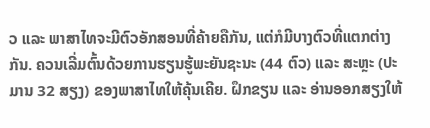ວ ແລະ ພາສາໄທຈະມີຕົວອັກສອນທີ່ຄ້າຍຄືກັນ, ແຕ່ກໍມີບາງຕົວທີ່ແຕກຕ່າງກັນ. ຄວນເລີ່ມຕົ້ນດ້ວຍການຮຽນຮູ້ພະຍັນຊະນະ (44 ຕົວ) ແລະ ສະຫຼະ (ປະມານ 32 ສຽງ) ຂອງພາສາໄທໃຫ້ຄຸ້ນເຄີຍ. ຝຶກຂຽນ ແລະ ອ່ານອອກສຽງໃຫ້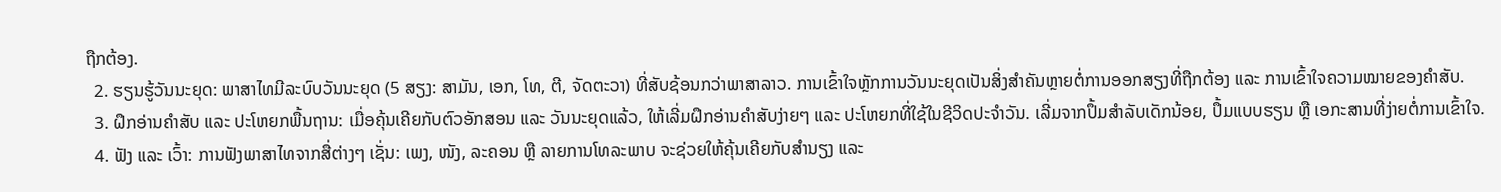ຖືກຕ້ອງ.
  2. ຮຽນຮູ້ວັນນະຍຸດ: ພາສາໄທມີລະບົບວັນນະຍຸດ (5 ສຽງ: ສາມັນ, ເອກ, ໂທ, ຕີ, ຈັດຕະວາ) ທີ່ສັບຊ້ອນກວ່າພາສາລາວ. ການເຂົ້າໃຈຫຼັກການວັນນະຍຸດເປັນສິ່ງສຳຄັນຫຼາຍຕໍ່ການອອກສຽງທີ່ຖືກຕ້ອງ ແລະ ການເຂົ້າໃຈຄວາມໝາຍຂອງຄຳສັບ.
  3. ຝຶກອ່ານຄຳສັບ ແລະ ປະໂຫຍກພື້ນຖານ: ເມື່ອຄຸ້ນເຄີຍກັບຕົວອັກສອນ ແລະ ວັນນະຍຸດແລ້ວ, ໃຫ້ເລີ່ມຝຶກອ່ານຄຳສັບງ່າຍໆ ແລະ ປະໂຫຍກທີ່ໃຊ້ໃນຊີວິດປະຈຳວັນ. ເລີ່ມຈາກປຶ້ມສຳລັບເດັກນ້ອຍ, ປຶ້ມແບບຮຽນ ຫຼື ເອກະສານທີ່ງ່າຍຕໍ່ການເຂົ້າໃຈ.
  4. ຟັງ ແລະ ເວົ້າ: ການຟັງພາສາໄທຈາກສື່ຕ່າງໆ ເຊັ່ນ: ເພງ, ໜັງ, ລະຄອນ ຫຼື ລາຍການໂທລະພາບ ຈະຊ່ວຍໃຫ້ຄຸ້ນເຄີຍກັບສຳນຽງ ແລະ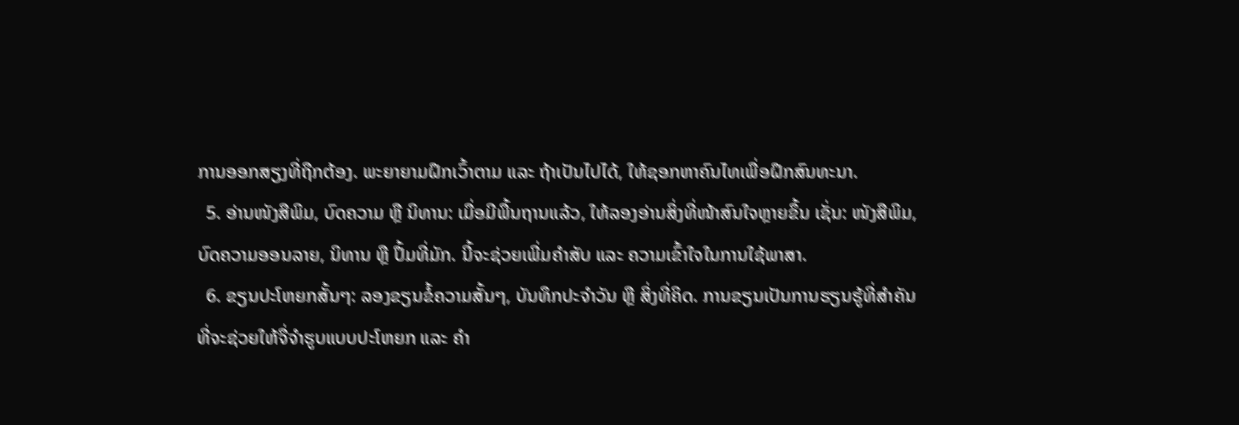ການອອກສຽງທີ່ຖືກຕ້ອງ. ພະຍາຍາມຝຶກເວົ້າຕາມ ແລະ ຖ້າເປັນໄປໄດ້, ໃຫ້ຊອກຫາຄົນໄທເພື່ອຝຶກສົນທະນາ.
  5. ອ່ານໜັງສືພິມ, ບົດຄວາມ ຫຼື ນິທານ: ເມື່ອມີພື້ນຖານແລ້ວ, ໃຫ້ລອງອ່ານສິ່ງທີ່ໜ້າສົນໃຈຫຼາຍຂຶ້ນ ເຊັ່ນ: ໜັງສືພິມ, ບົດຄວາມອອນລາຍ, ນິທານ ຫຼື ປຶ້ມທີ່ມັກ. ນີ້ຈະຊ່ວຍເພີ່ມຄຳສັບ ແລະ ຄວາມເຂົ້າໃຈໃນການໃຊ້ພາສາ.
  6. ຂຽນປະໂຫຍກສັ້ນໆ: ລອງຂຽນຂໍ້ຄວາມສັ້ນໆ, ບັນທຶກປະຈຳວັນ ຫຼື ສິ່ງທີ່ຄິດ. ການຂຽນເປັນການຮຽນຮູ້ທີ່ສຳຄັນທີ່ຈະຊ່ວຍໃຫ້ຈື່ຈຳຮູບແບບປະໂຫຍກ ແລະ ຄຳ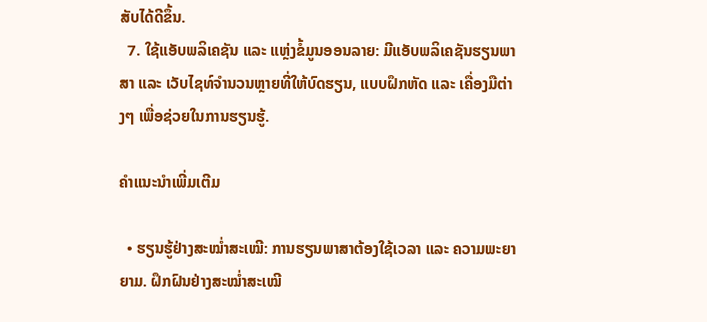ສັບໄດ້ດີຂຶ້ນ.
  7. ໃຊ້ແອັບພລິເຄຊັນ ແລະ ແຫຼ່ງຂໍ້ມູນອອນລາຍ: ມີແອັບພລິເຄຊັນຮຽນພາສາ ແລະ ເວັບໄຊທ໌ຈຳນວນຫຼາຍທີ່ໃຫ້ບົດຮຽນ, ແບບຝຶກຫັດ ແລະ ເຄື່ອງມືຕ່າງໆ ເພື່ອຊ່ວຍໃນການຮຽນຮູ້.

ຄຳແນະນຳເພີ່ມເຕີມ

  • ຮຽນຮູ້ຢ່າງສະໝ່ຳສະເໝີ: ການຮຽນພາສາຕ້ອງໃຊ້ເວລາ ແລະ ຄວາມພະຍາຍາມ. ຝຶກຝົນຢ່າງສະໝ່ຳສະເໝີ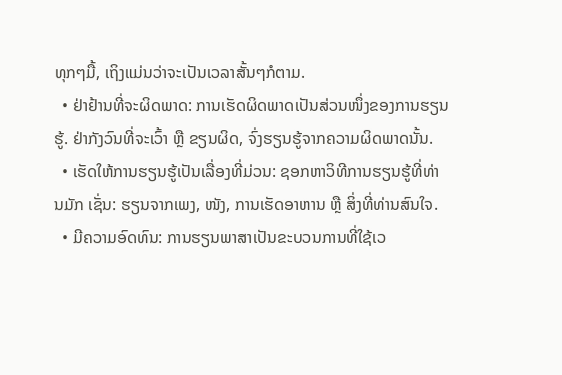ທຸກໆມື້, ເຖິງແມ່ນວ່າຈະເປັນເວລາສັ້ນໆກໍຕາມ.
  • ຢ່າຢ້ານທີ່ຈະຜິດພາດ: ການເຮັດຜິດພາດເປັນສ່ວນໜຶ່ງຂອງການຮຽນຮູ້. ຢ່າກັງວົນທີ່ຈະເວົ້າ ຫຼື ຂຽນຜິດ, ຈົ່ງຮຽນຮູ້ຈາກຄວາມຜິດພາດນັ້ນ.
  • ເຮັດໃຫ້ການຮຽນຮູ້ເປັນເລື່ອງທີ່ມ່ວນ: ຊອກຫາວິທີການຮຽນຮູ້ທີ່ທ່ານມັກ ເຊັ່ນ: ຮຽນຈາກເພງ, ໜັງ, ການເຮັດອາຫານ ຫຼື ສິ່ງທີ່ທ່ານສົນໃຈ.
  • ມີຄວາມອົດທົນ: ການຮຽນພາສາເປັນຂະບວນການທີ່ໃຊ້ເວ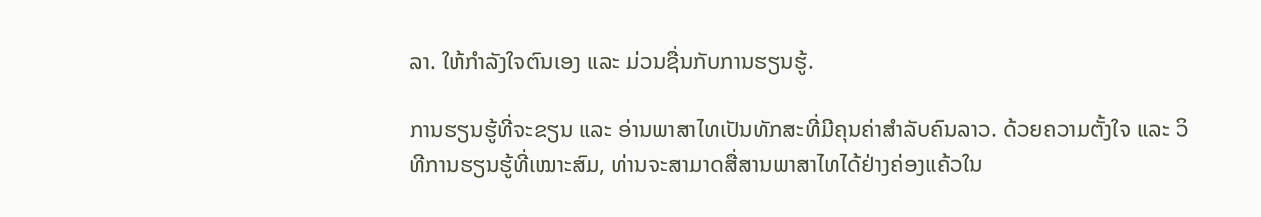ລາ. ໃຫ້ກຳລັງໃຈຕົນເອງ ແລະ ມ່ວນຊື່ນກັບການຮຽນຮູ້.

ການຮຽນຮູ້ທີ່ຈະຂຽນ ແລະ ອ່ານພາສາໄທເປັນທັກສະທີ່ມີຄຸນຄ່າສຳລັບຄົນລາວ. ດ້ວຍຄວາມຕັ້ງໃຈ ແລະ ວິທີການຮຽນຮູ້ທີ່ເໝາະສົມ, ທ່ານຈະສາມາດສື່ສານພາສາໄທໄດ້ຢ່າງຄ່ອງແຄ້ວໃນ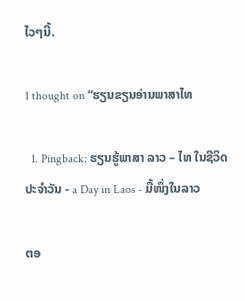ໄວໆນີ້.

1 thought on “ຮຽນຂຽນອ່ານພາສາໄທ

  1. Pingback: ຮຽນຮູ້ພາສາ ລາວ – ໄທ ໃນຊີວິດປະຈຳວັນ - a Day in Laos - ມື້ໜຶ່ງໃນລາວ

ຕອ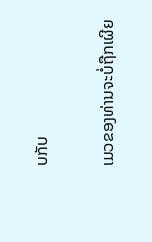ບກັບ

ເມວຂອງທ່ານຈະບໍ່ຖືກເຜີຍ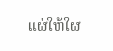ແຜ່ໃຫ້ໃຜ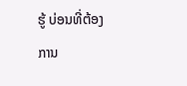ຮູ້ ບ່ອນທີ່ຕ້ອງການ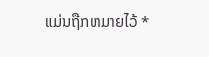ແມ່ນຖືກຫມາຍໄວ້ *